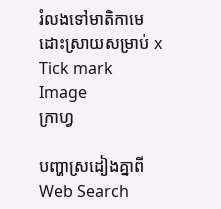រំលងទៅមាតិកាមេ
ដោះស្រាយសម្រាប់ x
Tick mark Image
ក្រាហ្វ

បញ្ហាស្រដៀងគ្នាពី Web Search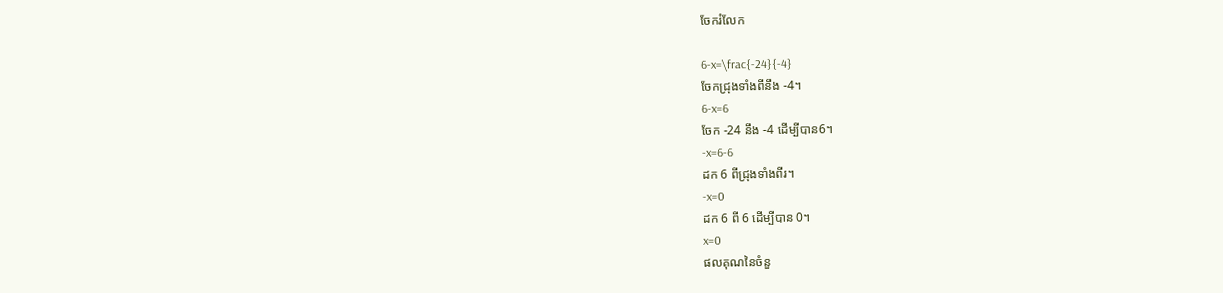ចែករំលែក

6-x=\frac{-24}{-4}
ចែកជ្រុងទាំងពីនឹង -4។
6-x=6
ចែក -24 នឹង -4 ដើម្បីបាន6។
-x=6-6
ដក 6 ពីជ្រុងទាំងពីរ។
-x=0
ដក 6 ពី 6 ដើម្បីបាន 0។
x=0
ផលគុណនៃចំនួ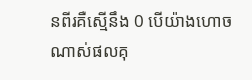នពីរគឺស្មើនឹង 0 បើយ៉ាងហោចណាស់ផលគុ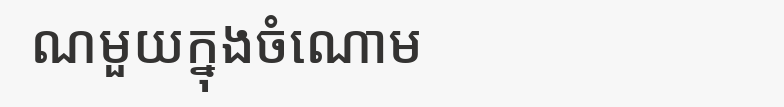ណមួយក្នុងចំណោម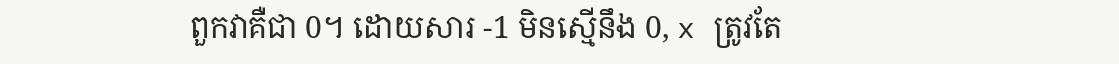ពួកវាគឺជា 0។ ដោយសារ -1 មិនស្មើនឹង 0, x ត្រូវតែ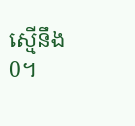ស្មើនឹង 0។